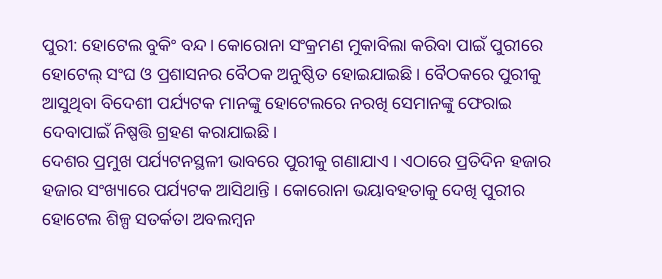ପୁରୀ: ହୋଟେଲ ବୁକିଂ ବନ୍ଦ। କୋରୋନା ସଂକ୍ରମଣ ମୁକାବିଲା କରିବା ପାଇଁ ପୁରୀରେ ହୋଟେଲ୍ ସଂଘ ଓ ପ୍ରଶାସନର ବୈଠକ ଅନୁଷ୍ଠିତ ହୋଇଯାଇଛି। ବୈଠକରେ ପୁରୀକୁ ଆସୁଥିବା ବିଦେଶୀ ପର୍ଯ୍ୟଟକ ମାନଙ୍କୁ ହୋଟେଲରେ ନରଖି ସେମାନଙ୍କୁ ଫେରାଇ ଦେବାପାଇଁ ନିଷ୍ପତ୍ତି ଗ୍ରହଣ କରାଯାଇଛି।
ଦେଶର ପ୍ରମୁଖ ପର୍ଯ୍ୟଟନସ୍ଥଳୀ ଭାବରେ ପୁରୀକୁ ଗଣାଯାଏ । ଏଠାରେ ପ୍ରତିଦିନ ହଜାର ହଜାର ସଂଖ୍ୟାରେ ପର୍ଯ୍ୟଟକ ଆସିଥାନ୍ତି । କୋରୋନା ଭୟାବହତାକୁ ଦେଖି ପୁରୀର ହୋଟେଲ ଶିଳ୍ପ ସତର୍କତା ଅବଲମ୍ବନ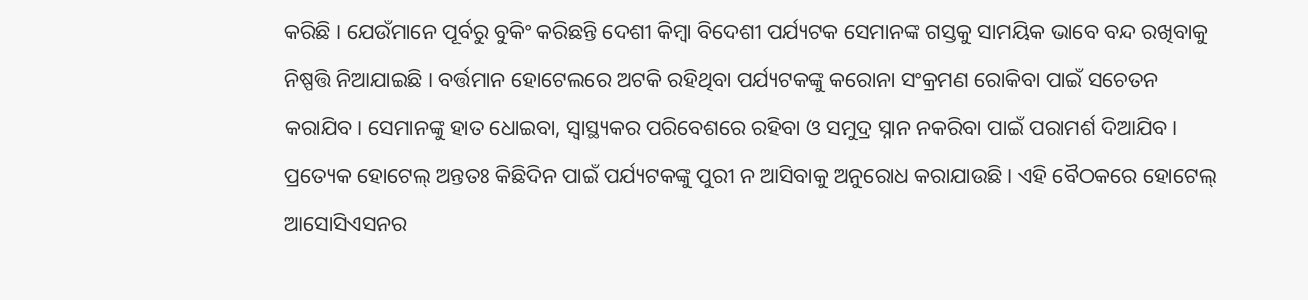କରିଛି । ଯେଉଁମାନେ ପୂର୍ବରୁ ବୁକିଂ କରିଛନ୍ତି ଦେଶୀ କିମ୍ବା ବିଦେଶୀ ପର୍ଯ୍ୟଟକ ସେମାନଙ୍କ ଗସ୍ତକୁ ସାମୟିକ ଭାବେ ବନ୍ଦ ରଖିବାକୁ ନିଷ୍ପତ୍ତି ନିଆଯାଇଛି । ବର୍ତ୍ତମାନ ହୋଟେଲରେ ଅଟକି ରହିଥିବା ପର୍ଯ୍ୟଟକଙ୍କୁ କରୋନା ସଂକ୍ରମଣ ରୋକିବା ପାଇଁ ସଚେତନ କରାଯିବ। ସେମାନଙ୍କୁ ହାତ ଧୋଇବା, ସ୍ୱାସ୍ଥ୍ୟକର ପରିବେଶରେ ରହିବା ଓ ସମୁଦ୍ର ସ୍ନାନ ନକରିବା ପାଇଁ ପରାମର୍ଶ ଦିଆଯିବ।
ପ୍ରତ୍ୟେକ ହୋଟେଲ୍ ଅନ୍ତତଃ କିଛିଦିନ ପାଇଁ ପର୍ଯ୍ୟଟକଙ୍କୁ ପୁରୀ ନ ଆସିବାକୁ ଅନୁରୋଧ କରାଯାଉଛି। ଏହି ବୈଠକରେ ହୋଟେଲ୍ ଆସୋସିଏସନର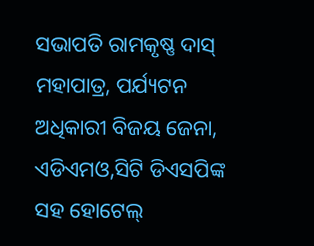ସଭାପତି ରାମକୃଷ୍ଣ ଦାସ୍ ମହାପାତ୍ର, ପର୍ଯ୍ୟଟନ ଅଧିକାରୀ ବିଜୟ ଜେନା, ଏଡିଏମଓ,ସିଟି ଡିଏସପିଙ୍କ ସହ ହୋଟେଲ୍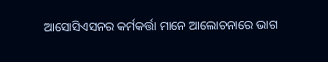ଆସୋସିଏସନର କର୍ମକର୍ତ୍ତା ମାନେ ଆଲୋଚନାରେ ଭାଗ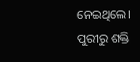ନେଇଥିଲେ।
ପୁରୀରୁ ଶକ୍ତି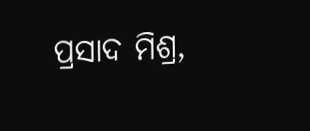ପ୍ରସାଦ ମିଶ୍ର,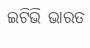ଇଟିଭି ଭାରତ